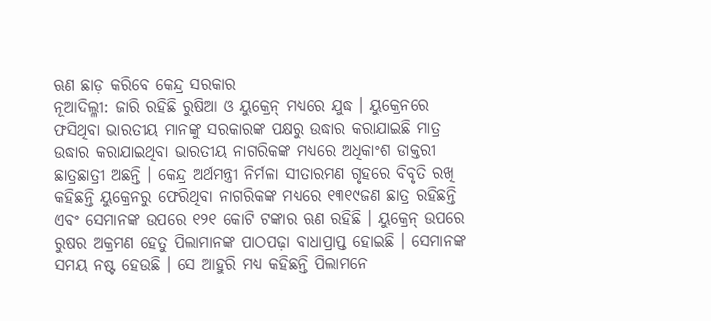ଋଣ ଛାଡ଼ କରିବେ କେନ୍ଦ୍ର ସରକାର
ନୂଆଦିଲ୍ଳୀ: ଜାରି ରହିଛି ରୁଷିଆ ଓ ୟୁକ୍ରେନ୍ ମଧ୍ୟରେ ଯୁଦ୍ଧ । ୟୁକ୍ରେନରେ ଫସିଥିବା ଭାରତୀୟ ମାନଙ୍କୁ ସରକାରଙ୍କ ପକ୍ଷରୁ ଉଦ୍ଧାର କରାଯାଇଛି ମାତ୍ର ଉଦ୍ଧାର କରାଯାଇଥିବା ଭାରତୀୟ ନାଗରିକଙ୍କ ମଧ୍ୟରେ ଅଧିକାଂଶ ଡାକ୍ତରୀ ଛାତ୍ରଛାତ୍ରୀ ଅଛନ୍ତି । କେନ୍ଦ୍ର ଅର୍ଥମନ୍ତ୍ରୀ ନିର୍ମଳା ସୀତାରମଣ ଗୃହରେ ବିବୃତି ରଖି କହିଛନ୍ତି ୟୁକ୍ରେନରୁ ଫେରିଥିବା ନାଗରିକଙ୍କ ମଧ୍ୟରେ ୧୩୧୯ଜଣ ଛାତ୍ର ରହିଛନ୍ତି ଏବଂ ସେମାନଙ୍କ ଉପରେ ୧୨୧ କୋଟି ଟଙ୍କାର ଋଣ ରହିଛି । ୟୁକ୍ରେନ୍ ଉପରେ ରୁଷର ଅକ୍ରମଣ ହେତୁ ପିଲାମାନଙ୍କ ପାଠପଢ଼ା ବାଧାପ୍ରାପ୍ତ ହୋଇଛି । ସେମାନଙ୍କ ସମୟ ନଷ୍ଟ ହେଉଛି । ସେ ଆହୁରି ମଧ୍ୟ କହିଛନ୍ତି ପିଲାମନେ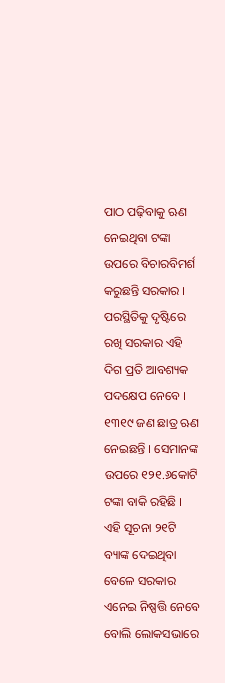ପାଠ ପଢ଼ିବାକୁ ଋଣ ନେଇଥିବା ଟଙ୍କା ଉପରେ ବିଚାରବିମର୍ଶ କରୁଛନ୍ତି ସରକାର । ପରସ୍ଥିତିକୁ ଦୃଷ୍ଟିରେ ରଖି ସରକାର ଏହି ଦିଗ ପ୍ରତି ଆବଶ୍ୟକ ପଦକ୍ଷେପ ନେବେ । ୧୩୧୯ ଜଣ ଛାତ୍ର ଋଣ ନେଇଛନ୍ତି । ସେମାନଙ୍କ ଉପରେ ୧୨୧.୬କୋଟି ଟଙ୍କା ବାକି ରହିଛି । ଏହି ସୂଚନା ୨୧ଟି ବ୍ୟାଙ୍କ ଦେଇଥିବା ବେଳେ ସରକାର ଏନେଇ ନିଷ୍ପତ୍ତି ନେବେ ବୋଲି ଲୋକସଭାରେ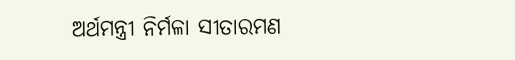ଅର୍ଥମନ୍ତ୍ରୀ ନିର୍ମଳା ସୀତାରମଣ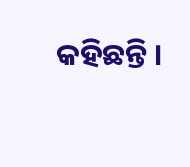କହିଛନ୍ତି ।